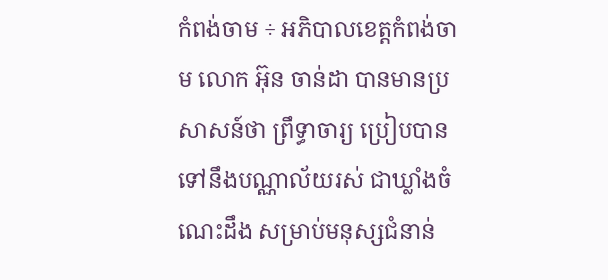កំពង់ចាម ÷ អភិបាលខេត្តកំពង់ចាម លោក អ៊ុន ចាន់ដា បានមានប្រសាសន៍ថា ព្រឹទ្ធាចារ្យ ប្រៀបបានទៅនឹងបណ្ណាល័យរស់ ជាឃ្លាំងចំណេះដឹង សម្រាប់មនុស្សជំនាន់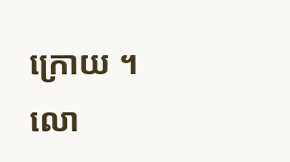ក្រោយ ។
លោ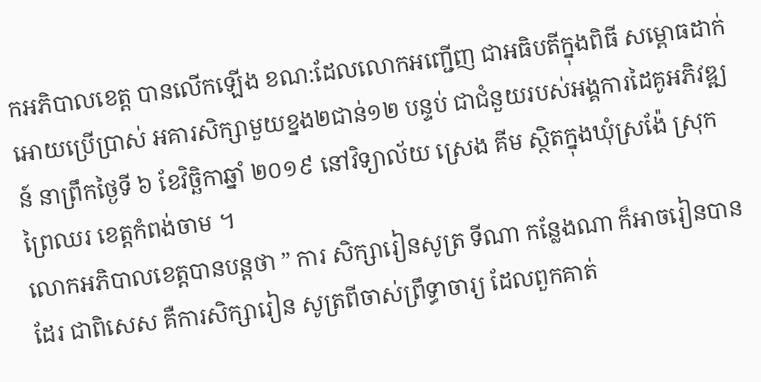កអភិបាលខេត្ត បានលើកឡើង ខណ:ដែលលោកអញ្ជើញ ជាអធិបតីក្នុងពិធី សម្ពោធដាក់អោយប្រើប្រាស់ អគារសិក្សាមួយខ្នង២ជាន់១២ បន្ទប់ ជាជំនួយរបស់អង្គការដៃគូអភិវឌ្ឍន៍ នាព្រឹកថ្ងៃទី ៦ ខែវិច្ឆិកាឆ្នាំ ២០១៩ នៅវិទ្យាល័យ ស្រេង គីម ស្ថិតក្នុងឃុំស្រង៉ែ ស្រុកព្រៃឈរ ខេត្តកំពង់ចាម ។
លោកអភិបាលខេត្តបានបន្តថា ” ការ សិក្សារៀនសូត្រ ទីណា កន្លែងណា ក៏អាចរៀនបានដែរ ជាពិសេស គឺការសិក្សារៀន សូត្រពីចាស់ព្រឹទ្ធាចារ្យ ដែលពួកគាត់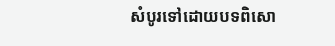សំបូរទៅដោយបទពិសោ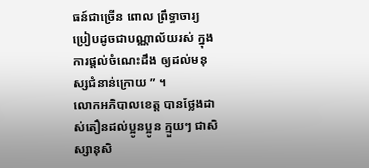ធន៍ជាច្រើន ពោល ព្រឹទ្ធាចារ្យ ប្រៀបដូចជាបណ្ណាល័យរស់ ក្នុងការផ្ដល់ចំណេះដឹង ឲ្យដល់មនុស្សជំនាន់ក្រោយ ” ។
លោកអភិបាលខេត្ត បានថ្លែងដាស់តឿនដល់ប្អូនប្អូន ក្មួយៗ ជាសិស្សានុសិ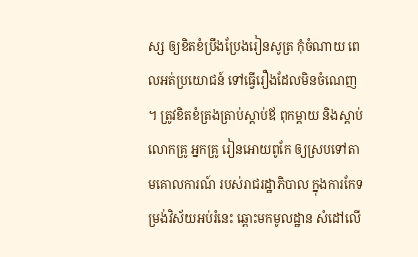ស្ស ឲ្យខិតខំប្រឹងប្រែងរៀនសូត្រ កុំចំណាយ ពេលអត់ប្រយោជន៍ ទៅធ្វើរឿងដែលមិនចំណេញ ។ ត្រូវខិតខំត្រងត្រាប់ស្ដាប់ឪ ពុកម្ដាយ និងស្ដាប់លោកគ្រូ អ្នកគ្រូ រៀនអោយពូកែ ឲ្យស្របទៅតាមគោលការណ៍ របស់រាជរដ្ឋាភិបាល ក្នុងការកែទម្រង់វិស័យអប់រំនេះ ឆ្ពោះមកមូលដ្ឋាន សំដៅលើ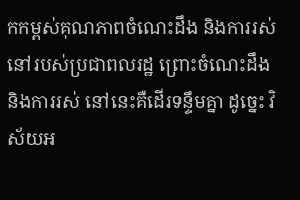កកម្ពស់គុណភាពចំណេះដឹង និងការរស់នៅរបស់ប្រជាពលរដ្ឋ ព្រោះចំណេះដឹងនិងការរស់ នៅនេះគឺដើរទន្ទឹមគ្នា ដូច្នេះ វិស័យអ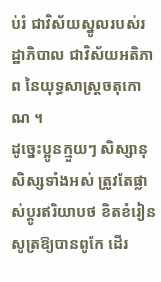ប់រំ ជាវិស័យស្នូលរបស់រដ្ឋាភិបាល ជាវិស័យអតិភាព នៃយុទ្ធសាស្ត្រចតុកោណ ។
ដូច្នេះប្អូនក្មួយៗ សិស្សានុសិស្សទាំងអស់ ត្រូវតែផ្លាស់ប្ដូរឥរិយាបថ ខិតខំរៀនសូត្រឱ្យបានពូកែ ដើរ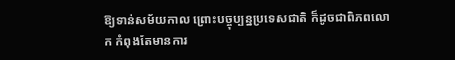ឱ្យទាន់សម័យកាល ព្រោះបច្ចុប្បន្នប្រទេសជាតិ ក៏ដូចជាពិភពលោក កំពុងតែមានការ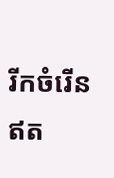រីកចំរើន ឥត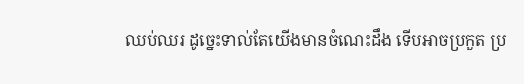ឈប់ឈរ ដូច្នេះទាល់តែយើងមានចំណេះដឹង ទើបអាចប្រកួត ប្រ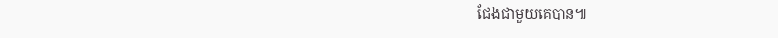ជែងជាមួយគេបាន៕